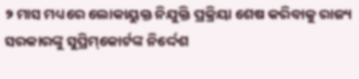୨ ମାସ ମଧ୍ୟରେ ଲୋକାୟୁକ୍ତ ନିଯୁକ୍ତି ପ୍ରକ୍ରିୟା ଶେଷ କରିବାକୁ ରାଜ୍ୟ ସରକାରଙ୍କୁ ସୁପ୍ରିମ୍‌କୋର୍ଟଙ୍କ ନିର୍ଦ୍ଦେଶ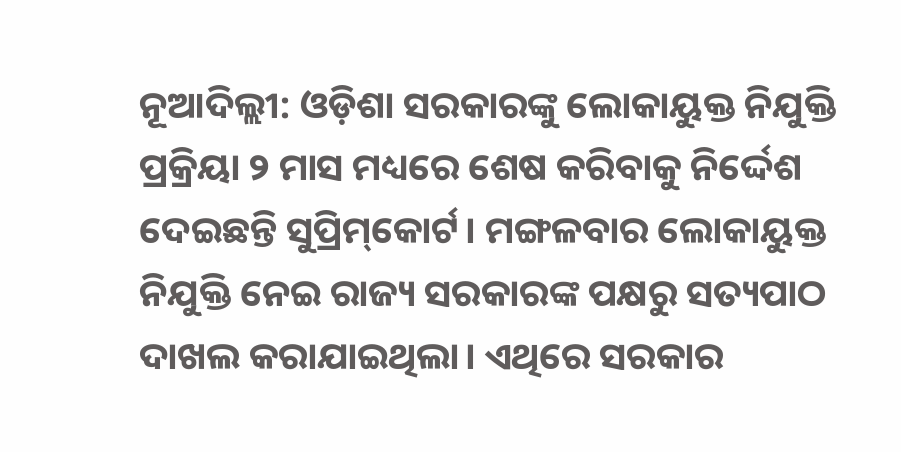ନୂଆଦିଲ୍ଲୀ: ଓଡ଼ିଶା ସରକାରଙ୍କୁ ଲୋକାୟୁକ୍ତ ନିଯୁକ୍ତି ପ୍ରକ୍ରିୟା ୨ ମାସ ମଧ୍ୟରେ ଶେଷ କରିବାକୁ ନିର୍ଦ୍ଦେଶ ଦେଇଛନ୍ତି ସୁପ୍ରିମ୍‌କୋର୍ଟ। ମଙ୍ଗଳବାର ଲୋକାୟୁକ୍ତ ନିଯୁକ୍ତି ନେଇ ରାଜ୍ୟ ସରକାରଙ୍କ ପକ୍ଷରୁ ସତ୍ୟପାଠ ଦାଖଲ କରାଯାଇଥିଲା। ଏଥିରେ ସରକାର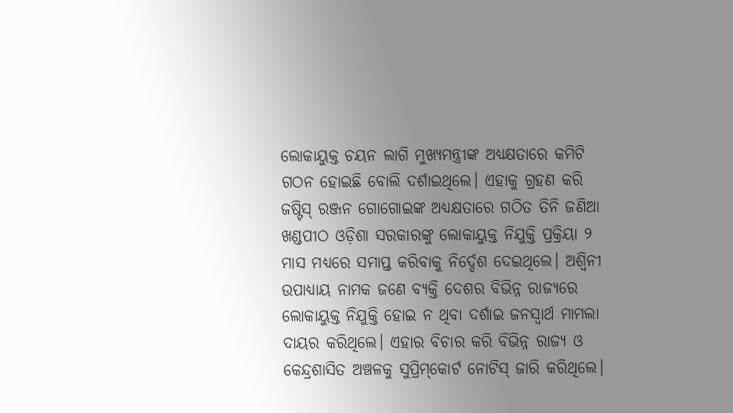ଲୋକାୟୁକ୍ତ ଚୟନ ଲାଗି ମୁଖ୍ୟମନ୍ତ୍ରୀଙ୍କ ଅଧ୍ୟକ୍ଷତାରେ କମିଟି ଗଠନ ହୋଇଛି ବୋଲି ଦର୍ଶାଇଥିଲେ। ଏହାକୁ ଗ୍ରହଣ କରି ଜଷ୍ଟିସ୍‌ ରଞ୍ଜନ ଗୋଗୋଇଙ୍କ ଅଧ୍ୟକ୍ଷତାରେ ଗଠିତ ତିନି ଜଣିଆ ଖଣ୍ଡପୀଠ ଓଡ଼ିଶା ସରକାରଙ୍କୁ ଲୋକାୟୁକ୍ତ ନିଯୁକ୍ତି ପ୍ରକ୍ରିୟା ୨ ମାସ ମଧ୍ୟରେ ସମାପ୍ତ କରିବାକୁ ନିର୍ଦ୍ଦେଶ ଦେଇଥିଲେ। ଅଶ୍ୱିନୀ ଉପାଧ୍ୟାୟ ନାମକ ଜଣେ ବ୍ୟକ୍ତି ଦେଶର ବିଭିନ୍ନ ରାଜ୍ୟରେ ଲୋକାୟୁକ୍ତ ନିଯୁକ୍ତି ହୋଇ ନ ଥିବା ଦର୍ଶାଇ ଜନସ୍ୱାର୍ଥ ମାମଲା ଦାୟର କରିଥିଲେ। ଏହାର ବିଚାର କରି ବିଭିନ୍ନ ରାଜ୍ୟ ଓ କେନ୍ଦ୍ରଶାସିତ ଅଞ୍ଚଳକୁ ସୁପ୍ରିମ୍‌କୋର୍ଟ ନୋଟିସ୍‌ ଜାରି କରିଥିଲେ।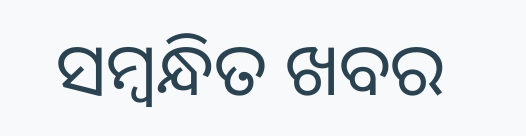ସମ୍ବନ୍ଧିତ ଖବର